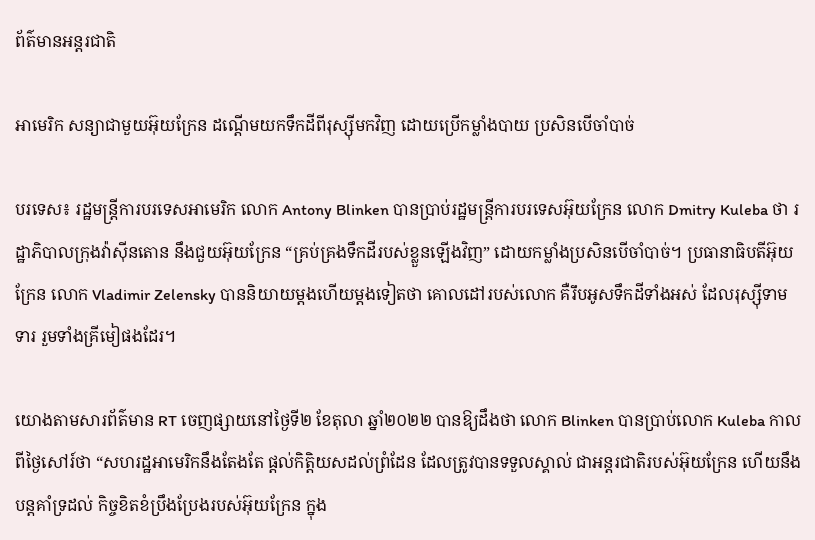ព័ត៌មានអន្តរជាតិ

អាមេរិក សន្យាជាមួយអ៊ុយក្រែន ដណ្តើមយកទឹកដីពីរុស្ស៊ីមកវិញ ដោយប្រើកម្លាំងបាយ ប្រសិនបើចាំបាច់

បរទេស៖ រដ្ឋមន្ត្រីការបរទេសអាមេរិក លោក Antony Blinken បានប្រាប់រដ្ឋមន្ត្រីការបរទេសអ៊ុយក្រែន លោក Dmitry Kuleba ថា រដ្ឋាភិបាលក្រុងវ៉ាស៊ីនតោន នឹងជួយអ៊ុយក្រែន “គ្រប់គ្រងទឹកដីរបស់ខ្លួនឡើងវិញ” ដោយកម្លាំងប្រសិនបើចាំបាច់។ ប្រធានាធិបតីអ៊ុយក្រែន លោក Vladimir Zelensky បាននិយាយម្តងហើយម្តងទៀតថា គោលដៅរបស់លោក គឺរឹបអូសទឹកដីទាំងអស់ ដែលរុស្ស៊ីទាមទារ រួមទាំងគ្រីមៀផងដែរ។

យោងតាមសារព័ត៌មាន RT ចេញផ្សាយនៅថ្ងៃទី២ ខែតុលា ឆ្នាំ២០២២ បានឱ្យដឹងថា លោក Blinken បានប្រាប់លោក Kuleba កាលពីថ្ងៃសៅរ៍ថា “សហរដ្ឋអាមេរិកនឹងតែងតែ ផ្តល់កិត្តិយសដល់ព្រំដែន ដែលត្រូវបានទទួលស្គាល់ ជាអន្តរជាតិរបស់អ៊ុយក្រែន ហើយនឹងបន្តគាំទ្រដល់ កិច្ចខិតខំប្រឹងប្រែងរបស់អ៊ុយក្រែន ក្នុង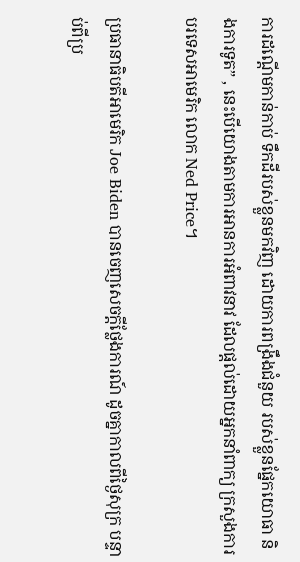ការដណ្តើមកាន់កាប់ ទឹកដីរបស់ខ្លួនមកវិញ ដោយការពង្រឹងជំនួយ របស់ខ្លួនផ្នែកយោធា និងការទូត” , នេះបើយោងតាមការអានការអំពាវនាវ ដែលផ្តល់ដោយអ្នកនាំពាក្យ ក្រសួងការបរទេសអាមេរិក លោក Ned Price។

ប្រធានាធិបតីអាមេរិក Joe Biden បានចេញសេចក្តីថ្លែងការណ៍ ដូចគ្នាកាលពីថ្ងៃសុក្រ បន្ទាប់ពីប្រ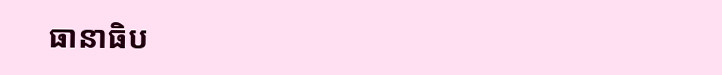ធានាធិប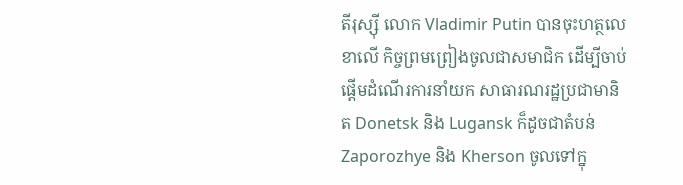តីរុស្ស៊ី លោក Vladimir Putin បានចុះហត្ថលេខាលើ កិច្ចព្រមព្រៀងចូលជាសមាជិក ដើម្បីចាប់ផ្តើមដំណើរការនាំយក សាធារណរដ្ឋប្រជាមានិត Donetsk និង Lugansk ក៏ដូចជាតំបន់ Zaporozhye និង Kherson ចូលទៅក្នុ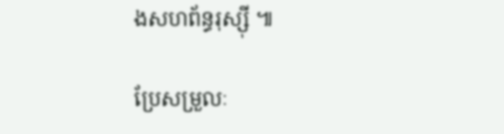ងសហព័ន្ធរុស្ស៊ី ៕

ប្រែសម្រួលៈ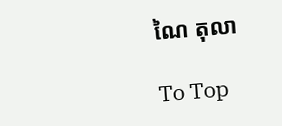ណៃ តុលា

To Top